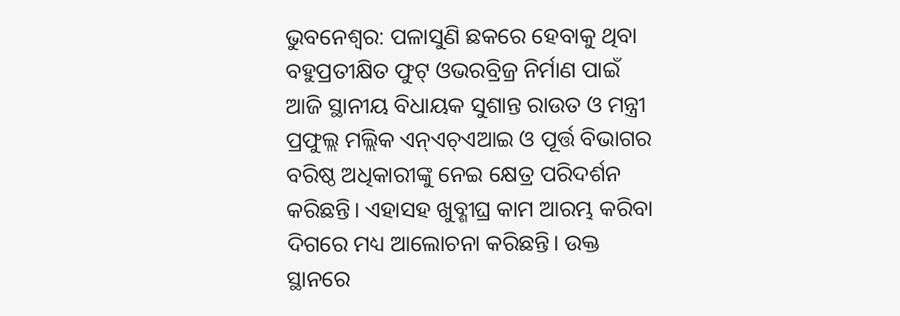ଭୁବନେଶ୍ବର: ପଳାସୁଣି ଛକରେ ହେବାକୁ ଥିବା ବହୁପ୍ରତୀକ୍ଷିତ ଫୁଟ୍ ଓଭରବ୍ରିଜ୍ର ନିର୍ମାଣ ପାଇଁ ଆଜି ସ୍ଥାନୀୟ ବିଧାୟକ ସୁଶାନ୍ତ ରାଉତ ଓ ମନ୍ତ୍ରୀ ପ୍ରଫୁଲ୍ଲ ମଲ୍ଲିକ ଏନ୍ଏଚ୍ଏଆଇ ଓ ପୂର୍ତ୍ତ ବିଭାଗର ବରିଷ୍ଠ ଅଧିକାରୀଙ୍କୁ ନେଇ କ୍ଷେତ୍ର ପରିଦର୍ଶନ କରିଛନ୍ତି। ଏହାସହ ଖୁବ୍ଶୀଘ୍ର କାମ ଆରମ୍ଭ କରିବା ଦିଗରେ ମଧ୍ୟ ଆଲୋଚନା କରିଛନ୍ତି। ଉକ୍ତ ସ୍ଥାନରେ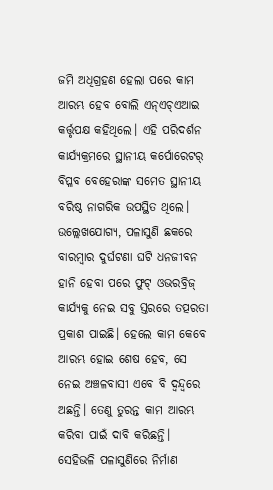ଜମି ଅଧିଗ୍ରହଣ ହେଲା ପରେ କାମ ଆରମ୍ଭ ହେବ ବୋଲି ଏନ୍ଏଚ୍ଏଆଇ କର୍ତ୍ତୃପକ୍ଷ କହିଥିଲେ। ଏହି ପରିଦର୍ଶନ କାର୍ଯ୍ୟକ୍ରମରେ ସ୍ଥାନୀୟ କର୍ପୋରେଟର୍ ବିପ୍ଳବ ବେହେରାଙ୍କ ସମେତ ସ୍ଥାନୀୟ ବରିଷ୍ଠ ନାଗରିକ ଉପସ୍ଥିତ ଥିଲେ।
ଉଲ୍ଲେଖଯୋଗ୍ୟ, ପଳାସୁଣି ଛକରେ ବାରମ୍ବାର ଦୁର୍ଘଟଣା ଘଟି ଧନଜୀବନ ହାନି ହେବା ପରେ ଫୁଟ୍ ଓଭରବ୍ରିଜ୍ କାର୍ଯ୍ୟକୁ ନେଇ ସବୁ ସ୍ତରରେ ତତ୍ପରତା ପ୍ରକାଶ ପାଇଛି। ହେଲେ କାମ କେବେ ଆରମ୍ଭ ହୋଇ ଶେଷ ହେବ, ସେ ନେଇ ଅଞ୍ଚଳବାସୀ ଏବେ ବି ଦ୍ବନ୍ଦ୍ବରେ ଅଛନ୍ତି। ତେଣୁ ତୁରନ୍ତ କାମ ଆରମ୍ଭ କରିବା ପାଇଁ ଦାବି କରିଛନ୍ତି।
ସେହିଭଳି ପଳାସୁଣିରେ ନିର୍ମାଣ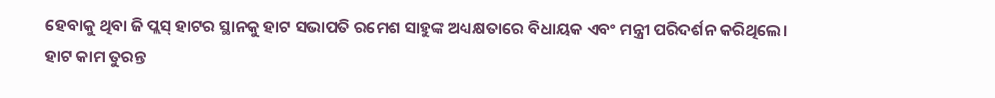ହେବାକୁ ଥିବା ଜି ପ୍ଲସ୍ ହାଟର ସ୍ଥାନକୁ ହାଟ ସଭାପତି ରମେଶ ସାହୁଙ୍କ ଅଧ୍ୟକ୍ଷତାରେ ବିଧାୟକ ଏବଂ ମନ୍ତ୍ରୀ ପରିଦର୍ଶନ କରିଥିଲେ। ହାଟ କାମ ତୁରନ୍ତ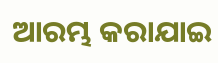ଆରମ୍ଭ କରାଯାଇ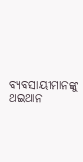ବ୍ୟବସାୟୀମାନଙ୍କୁ ଥଇଥାନ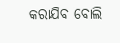କରାଯିବ ବୋଲି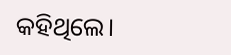କହିଥିଲେ।